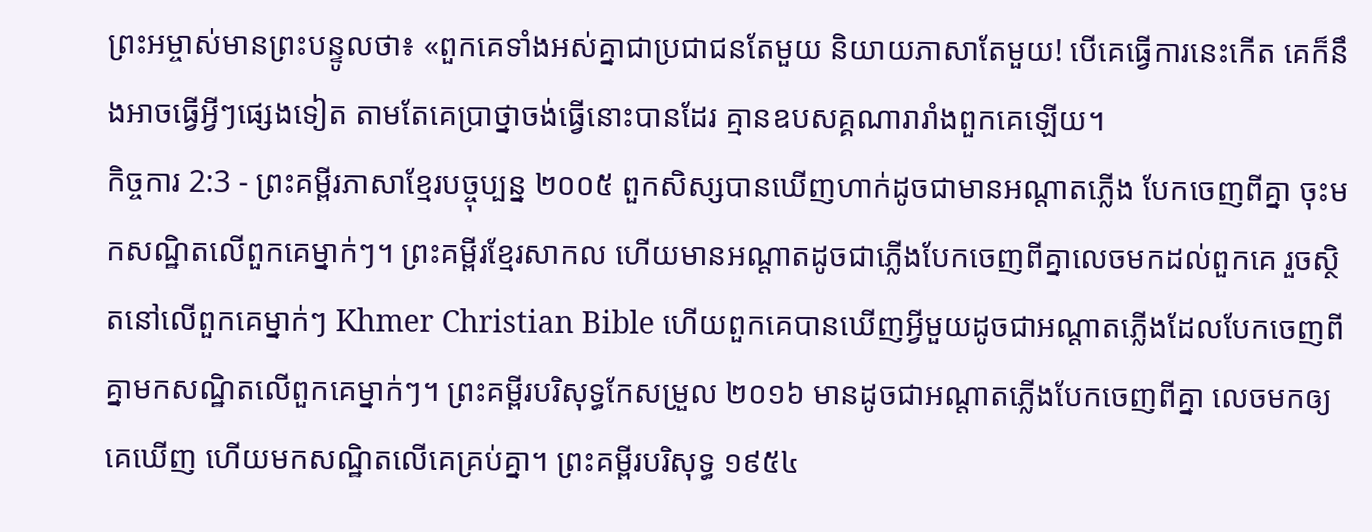ព្រះអម្ចាស់មានព្រះបន្ទូលថា៖ «ពួកគេទាំងអស់គ្នាជាប្រជាជនតែមួយ និយាយភាសាតែមួយ! បើគេធ្វើការនេះកើត គេក៏នឹងអាចធ្វើអ្វីៗផ្សេងទៀត តាមតែគេប្រាថ្នាចង់ធ្វើនោះបានដែរ គ្មានឧបសគ្គណារារាំងពួកគេឡើយ។
កិច្ចការ 2:3 - ព្រះគម្ពីរភាសាខ្មែរបច្ចុប្បន្ន ២០០៥ ពួកសិស្សបានឃើញហាក់ដូចជាមានអណ្ដាតភ្លើង បែកចេញពីគ្នា ចុះមកសណ្ឋិតលើពួកគេម្នាក់ៗ។ ព្រះគម្ពីរខ្មែរសាកល ហើយមានអណ្ដាតដូចជាភ្លើងបែកចេញពីគ្នាលេចមកដល់ពួកគេ រួចស្ថិតនៅលើពួកគេម្នាក់ៗ Khmer Christian Bible ហើយពួកគេបានឃើញអ្វីមួយដូចជាអណ្ដាតភ្លើងដែលបែកចេញពីគ្នាមកសណ្ឋិតលើពួកគេម្នាក់ៗ។ ព្រះគម្ពីរបរិសុទ្ធកែសម្រួល ២០១៦ មានដូចជាអណ្តាតភ្លើងបែកចេញពីគ្នា លេចមកឲ្យគេឃើញ ហើយមកសណ្ឋិតលើគេគ្រប់គ្នា។ ព្រះគម្ពីរបរិសុទ្ធ ១៩៥៤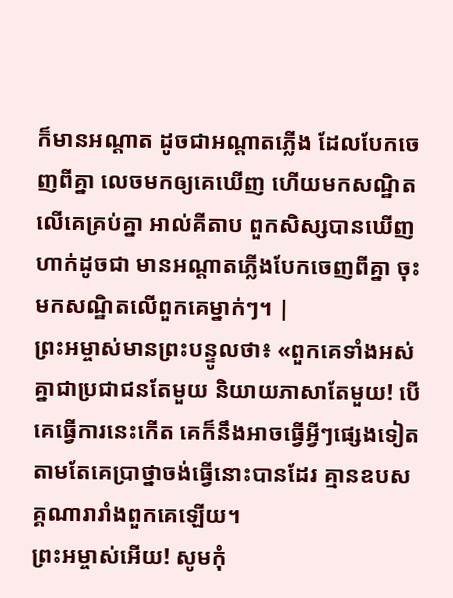ក៏មានអណ្តាត ដូចជាអណ្តាតភ្លើង ដែលបែកចេញពីគ្នា លេចមកឲ្យគេឃើញ ហើយមកសណ្ឋិតលើគេគ្រប់គ្នា អាល់គីតាប ពួកសិស្សបានឃើញហាក់ដូចជា មានអណ្ដាតភ្លើងបែកចេញពីគ្នា ចុះមកសណ្ឋិតលើពួកគេម្នាក់ៗ។ |
ព្រះអម្ចាស់មានព្រះបន្ទូលថា៖ «ពួកគេទាំងអស់គ្នាជាប្រជាជនតែមួយ និយាយភាសាតែមួយ! បើគេធ្វើការនេះកើត គេក៏នឹងអាចធ្វើអ្វីៗផ្សេងទៀត តាមតែគេប្រាថ្នាចង់ធ្វើនោះបានដែរ គ្មានឧបសគ្គណារារាំងពួកគេឡើយ។
ព្រះអម្ចាស់អើយ! សូមកុំ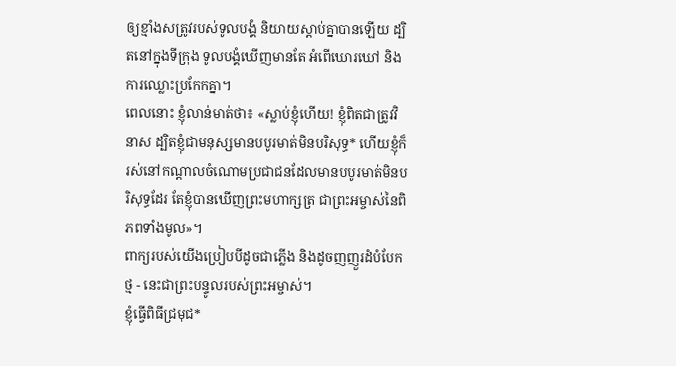ឲ្យខ្មាំងសត្រូវរបស់ទូលបង្គំ និយាយស្ដាប់គ្នាបានឡើយ ដ្បិតនៅក្នុងទីក្រុង ទូលបង្គំឃើញមានតែ អំពើឃោរឃៅ និងការឈ្លោះប្រកែកគ្នា។
ពេលនោះ ខ្ញុំលាន់មាត់ថា៖ «ស្លាប់ខ្ញុំហើយ! ខ្ញុំពិតជាត្រូវវិនាស ដ្បិតខ្ញុំជាមនុស្សមានបបូរមាត់មិនបរិសុទ្ធ* ហើយខ្ញុំក៏រស់នៅកណ្ដាលចំណោមប្រជាជនដែលមានបបូរមាត់មិនបរិសុទ្ធដែរ តែខ្ញុំបានឃើញព្រះមហាក្សត្រ ជាព្រះអម្ចាស់នៃពិភពទាំងមូល»។
ពាក្យរបស់យើងប្រៀបបីដូចជាភ្លើង និងដូចញញួរដំបំបែកថ្ម - នេះជាព្រះបន្ទូលរបស់ព្រះអម្ចាស់។
ខ្ញុំធ្វើពិធីជ្រមុជ*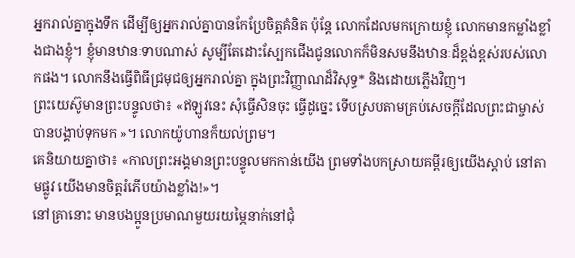អ្នករាល់គ្នាក្នុងទឹក ដើម្បីឲ្យអ្នករាល់គ្នាបានកែប្រែចិត្តគំនិត ប៉ុន្តែ លោកដែលមកក្រោយខ្ញុំ លោកមានកម្លាំងខ្លាំងជាងខ្ញុំ។ ខ្ញុំមានឋានៈទាបណាស់ សូម្បីតែដោះស្បែកជើងជូនលោកក៏មិនសមនឹងឋានៈដ៏ខ្ពង់ខ្ពស់របស់លោកផង។ លោកនឹងធ្វើពិធីជ្រមុជឲ្យអ្នករាល់គ្នា ក្នុងព្រះវិញ្ញាណដ៏វិសុទ្ធ* និងដោយភ្លើងវិញ។
ព្រះយេស៊ូមានព្រះបន្ទូលថា៖ «ឥឡូវនេះ សុំធ្វើសិនចុះ ធ្វើដូច្នេះ ទើបស្របតាមគ្រប់សេចក្ដីដែលព្រះជាម្ចាស់បានបង្គាប់ទុកមក »។ លោកយ៉ូហានក៏យល់ព្រម។
គេនិយាយគ្នាថា៖ «កាលព្រះអង្គមានព្រះបន្ទូលមកកាន់យើង ព្រមទាំងបកស្រាយគម្ពីរឲ្យយើងស្ដាប់ នៅតាមផ្លូវ យើងមានចិត្តរំភើបយ៉ាងខ្លាំង!»។
នៅគ្រានោះ មានបងប្អូនប្រមាណមួយរយម្ភៃនាក់នៅជុំ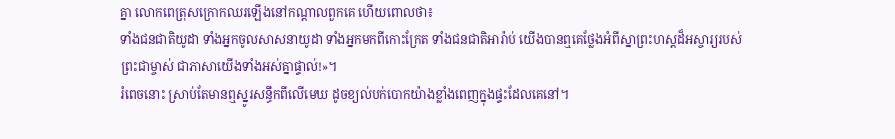គ្នា លោកពេត្រុសក្រោកឈរឡើងនៅកណ្ដាលពួកគេ ហើយពោលថា៖
ទាំងជនជាតិយូដា ទាំងអ្នកចូលសាសនាយូដា ទាំងអ្នកមកពីកោះក្រែត ទាំងជនជាតិអារ៉ាប់ យើងបានឮគេថ្លែងអំពីស្នាព្រះហស្ដដ៏អស្ចារ្យរបស់ព្រះជាម្ចាស់ ជាភាសាយើងទាំងអស់គ្នាផ្ទាល់!»។
រំពេចនោះ ស្រាប់តែមានឮស្នូរសន្ធឹកពីលើមេឃ ដូចខ្យល់បក់បោកយ៉ាងខ្លាំងពេញក្នុងផ្ទះដែលគេនៅ។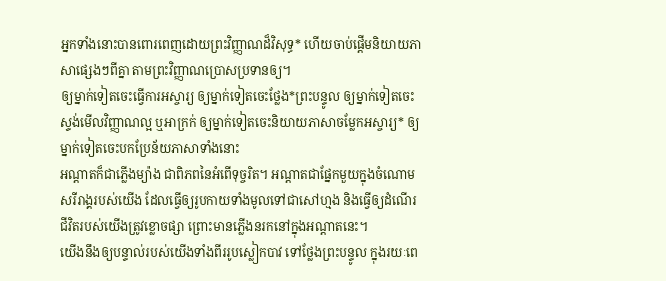អ្នកទាំងនោះបានពោរពេញដោយព្រះវិញ្ញាណដ៏វិសុទ្ធ* ហើយចាប់ផ្ដើមនិយាយភាសាផ្សេងៗពីគ្នា តាមព្រះវិញ្ញាណប្រោសប្រទានឲ្យ។
ឲ្យម្នាក់ទៀតចេះធ្វើការអស្ចារ្យ ឲ្យម្នាក់ទៀតចេះថ្លែង*ព្រះបន្ទូល ឲ្យម្នាក់ទៀតចេះស្ទង់មើលវិញ្ញាណល្អ ឬអាក្រក់ ឲ្យម្នាក់ទៀតចេះនិយាយភាសាចម្លែកអស្ចារ្យ* ឲ្យម្នាក់ទៀតចេះបកប្រែន័យភាសាទាំងនោះ
អណ្ដាតក៏ជាភ្លើងម្យ៉ាង ជាពិភពនៃអំពើទុច្ចរិត។ អណ្ដាតជាផ្នែកមួយក្នុងចំណោមសរីរាង្គរបស់យើង ដែលធ្វើឲ្យរូបកាយទាំងមូលទៅជាសៅហ្មង និងធ្វើឲ្យដំណើរជីវិតរបស់យើងត្រូវខ្លោចផ្សា ព្រោះមានភ្លើងនរកនៅក្នុងអណ្ដាតនេះ។
យើងនឹងឲ្យបន្ទាល់របស់យើងទាំងពីររូបស្លៀកបាវ ទៅថ្លែងព្រះបន្ទូល ក្នុងរយៈពេ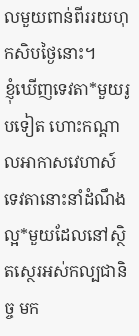លមួយពាន់ពីររយហុកសិបថ្ងៃនោះ។
ខ្ញុំឃើញទេវតា*មួយរូបទៀត ហោះកណ្ដាលអាកាសវេហាស៍ ទេវតានោះនាំដំណឹងល្អ*មួយដែលនៅស្ថិតស្ថេរអស់កល្បជានិច្ច មក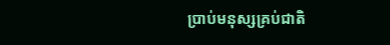ប្រាប់មនុស្សគ្រប់ជាតិ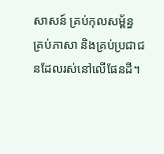សាសន៍ គ្រប់កុលសម្ព័ន្ធ គ្រប់ភាសា និងគ្រប់ប្រជាជនដែលរស់នៅលើផែនដី។